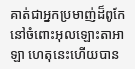គាត់ជាអ្នកប្រមាញ់ដ៏ពូកែនៅចំពោះអុលឡោះតាអាឡា ហេតុនេះហើយបាន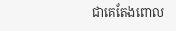ជាគេតែងពោល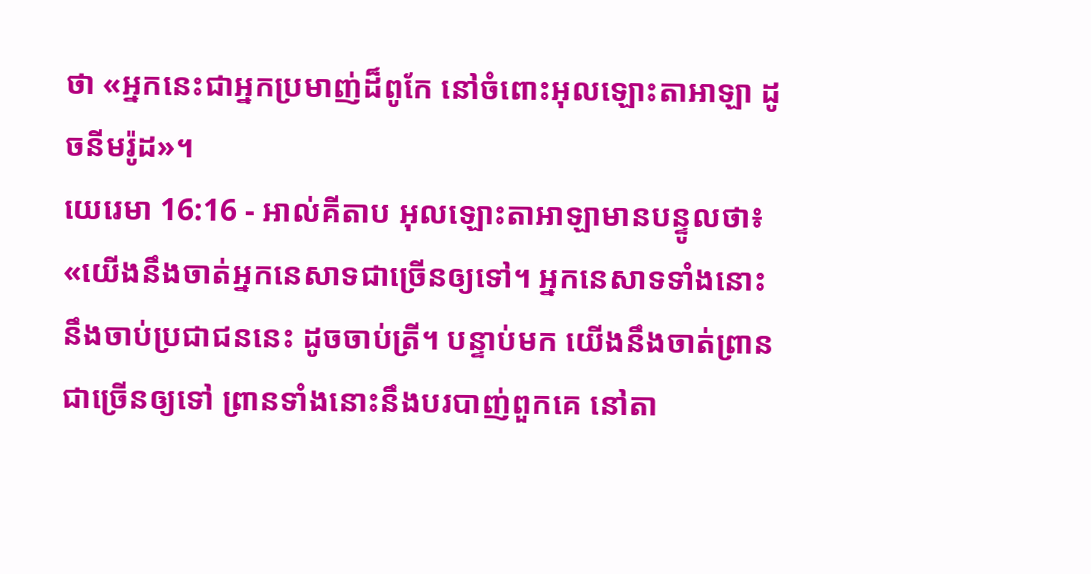ថា «អ្នកនេះជាអ្នកប្រមាញ់ដ៏ពូកែ នៅចំពោះអុលឡោះតាអាឡា ដូចនីមរ៉ូដ»។
យេរេមា 16:16 - អាល់គីតាប អុលឡោះតាអាឡាមានបន្ទូលថា៖ «យើងនឹងចាត់អ្នកនេសាទជាច្រើនឲ្យទៅ។ អ្នកនេសាទទាំងនោះនឹងចាប់ប្រជាជននេះ ដូចចាប់ត្រី។ បន្ទាប់មក យើងនឹងចាត់ព្រានជាច្រើនឲ្យទៅ ព្រានទាំងនោះនឹងបរបាញ់ពួកគេ នៅតា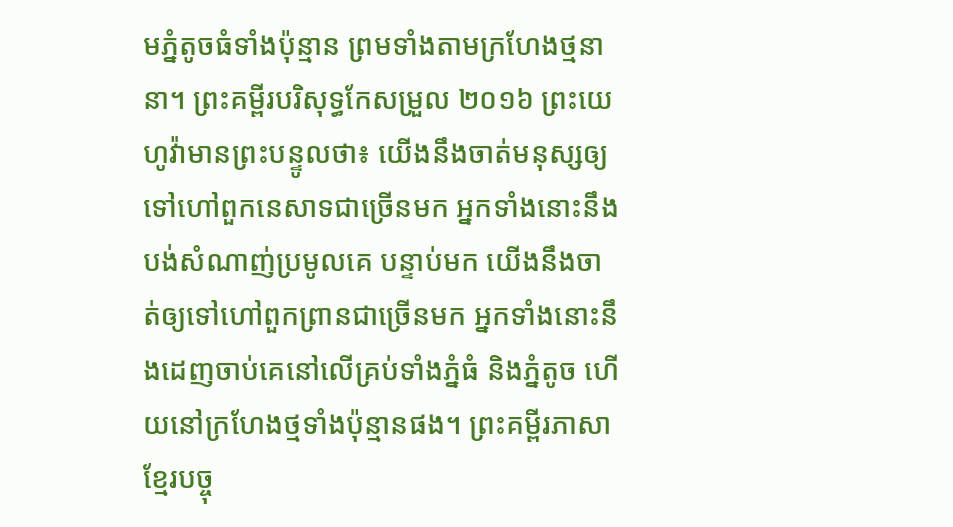មភ្នំតូចធំទាំងប៉ុន្មាន ព្រមទាំងតាមក្រហែងថ្មនានា។ ព្រះគម្ពីរបរិសុទ្ធកែសម្រួល ២០១៦ ព្រះយេហូវ៉ាមានព្រះបន្ទូលថា៖ យើងនឹងចាត់មនុស្សឲ្យទៅហៅពួកនេសាទជាច្រើនមក អ្នកទាំងនោះនឹងបង់សំណាញ់ប្រមូលគេ បន្ទាប់មក យើងនឹងចាត់ឲ្យទៅហៅពួកព្រានជាច្រើនមក អ្នកទាំងនោះនឹងដេញចាប់គេនៅលើគ្រប់ទាំងភ្នំធំ និងភ្នំតូច ហើយនៅក្រហែងថ្មទាំងប៉ុន្មានផង។ ព្រះគម្ពីរភាសាខ្មែរបច្ចុ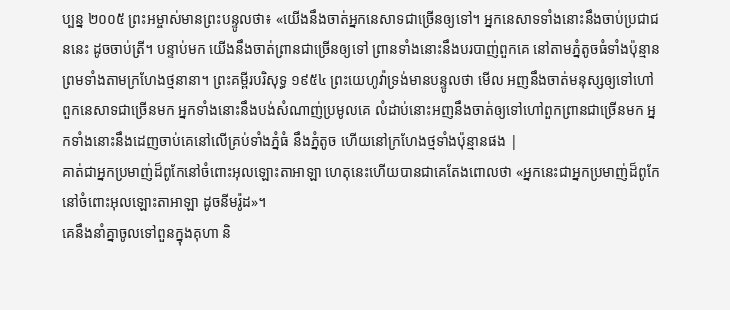ប្បន្ន ២០០៥ ព្រះអម្ចាស់មានព្រះបន្ទូលថា៖ «យើងនឹងចាត់អ្នកនេសាទជាច្រើនឲ្យទៅ។ អ្នកនេសាទទាំងនោះនឹងចាប់ប្រជាជននេះ ដូចចាប់ត្រី។ បន្ទាប់មក យើងនឹងចាត់ព្រានជាច្រើនឲ្យទៅ ព្រានទាំងនោះនឹងបរបាញ់ពួកគេ នៅតាមភ្នំតូចធំទាំងប៉ុន្មាន ព្រមទាំងតាមក្រហែងថ្មនានា។ ព្រះគម្ពីរបរិសុទ្ធ ១៩៥៤ ព្រះយេហូវ៉ាទ្រង់មានបន្ទូលថា មើល អញនឹងចាត់មនុស្សឲ្យទៅហៅពួកនេសាទជាច្រើនមក អ្នកទាំងនោះនឹងបង់សំណាញ់ប្រមូលគេ លំដាប់នោះអញនឹងចាត់ឲ្យទៅហៅពួកព្រានជាច្រើនមក អ្នកទាំងនោះនឹងដេញចាប់គេនៅលើគ្រប់ទាំងភ្នំធំ នឹងភ្នំតូច ហើយនៅក្រហែងថ្មទាំងប៉ុន្មានផង |
គាត់ជាអ្នកប្រមាញ់ដ៏ពូកែនៅចំពោះអុលឡោះតាអាឡា ហេតុនេះហើយបានជាគេតែងពោលថា «អ្នកនេះជាអ្នកប្រមាញ់ដ៏ពូកែ នៅចំពោះអុលឡោះតាអាឡា ដូចនីមរ៉ូដ»។
គេនឹងនាំគ្នាចូលទៅពួនក្នុងគុហា និ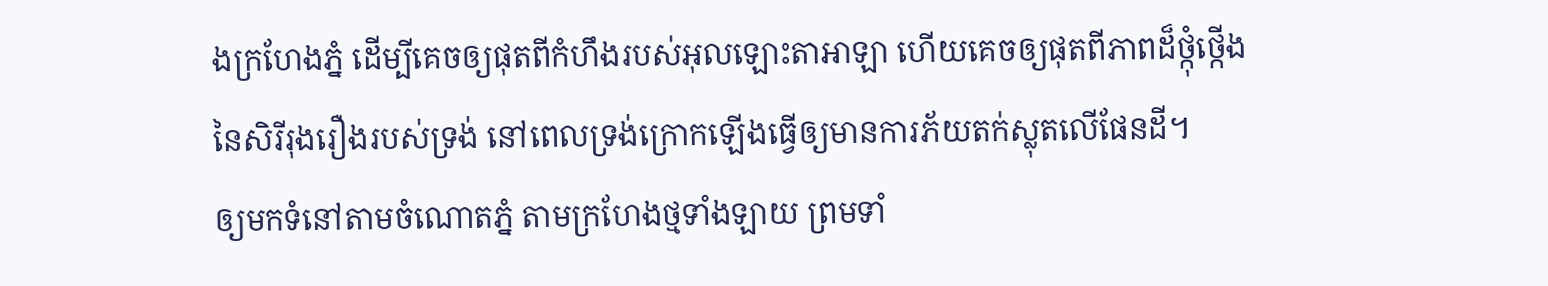ងក្រហែងភ្នំ ដើម្បីគេចឲ្យផុតពីកំហឹងរបស់អុលឡោះតាអាឡា ហើយគេចឲ្យផុតពីភាពដ៏ថ្កុំថ្កើងនៃសិរីរុងរឿងរបស់ទ្រង់ នៅពេលទ្រង់ក្រោកឡើងធ្វើឲ្យមានការភ័យតក់ស្លុតលើផែនដី។
ឲ្យមកទំនៅតាមចំណោតភ្នំ តាមក្រហែងថ្មទាំងឡាយ ព្រមទាំ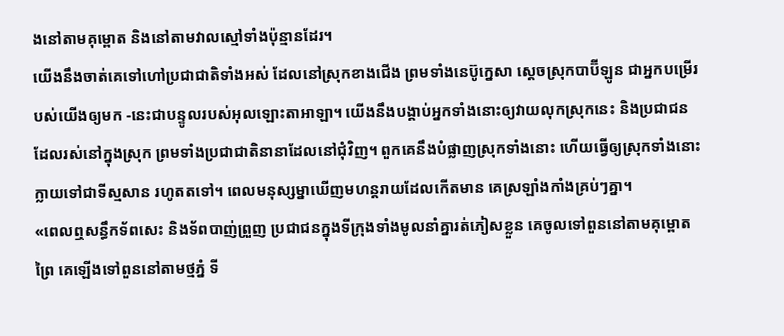ងនៅតាមគុម្ពោត និងនៅតាមវាលស្មៅទាំងប៉ុន្មានដែរ។
យើងនឹងចាត់គេទៅហៅប្រជាជាតិទាំងអស់ ដែលនៅស្រុកខាងជើង ព្រមទាំងនេប៊ូក្នេសា ស្ដេចស្រុកបាប៊ីឡូន ជាអ្នកបម្រើរបស់យើងឲ្យមក -នេះជាបន្ទូលរបស់អុលឡោះតាអាឡា។ យើងនឹងបង្គាប់អ្នកទាំងនោះឲ្យវាយលុកស្រុកនេះ និងប្រជាជនដែលរស់នៅក្នុងស្រុក ព្រមទាំងប្រជាជាតិនានាដែលនៅជុំវិញ។ ពួកគេនឹងបំផ្លាញស្រុកទាំងនោះ ហើយធ្វើឲ្យស្រុកទាំងនោះក្លាយទៅជាទីស្មសាន រហូតតទៅ។ ពេលមនុស្សម្នាឃើញមហន្តរាយដែលកើតមាន គេស្រឡាំងកាំងគ្រប់ៗគ្នា។
«ពេលឮសន្ធឹកទ័ពសេះ និងទ័ពបាញ់ព្រួញ ប្រជាជនក្នុងទីក្រុងទាំងមូលនាំគ្នារត់ភៀសខ្លួន គេចូលទៅពួននៅតាមគុម្ពោតព្រៃ គេឡើងទៅពួននៅតាមថ្មភ្នំ ទី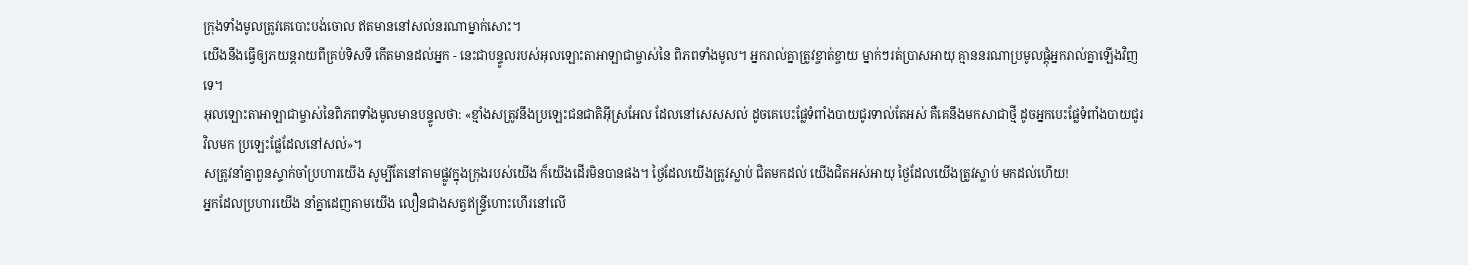ក្រុងទាំងមូលត្រូវគេបោះបង់ចោល ឥតមាននៅសល់នរណាម្នាក់សោះ។
យើងនឹងធ្វើឲ្យភយន្តរាយពីគ្រប់ទិសទី កើតមានដល់អ្នក - នេះជាបន្ទូលរបស់អុលឡោះតាអាឡាជាម្ចាស់នៃ ពិភពទាំងមូល។ អ្នករាល់គ្នាត្រូវខ្ចាត់ខ្ចាយ ម្នាក់ៗរត់ប្រាសអាយុ គ្មាននរណាប្រមូលផ្ដុំអ្នករាល់គ្នាឡើងវិញទេ។
អុលឡោះតាអាឡាជាម្ចាស់នៃពិភពទាំងមូលមានបន្ទូលថា: «ខ្មាំងសត្រូវនឹងប្រឡេះជនជាតិអ៊ីស្រអែល ដែលនៅសេសសល់ ដូចគេបេះផ្លែទំពាំងបាយជូរទាល់តែអស់ គឺគេនឹងមកសាជាថ្មី ដូចអ្នកបេះផ្លែទំពាំងបាយជូរវិលមក ប្រឡេះផ្លែដែលនៅសល់»។
សត្រូវនាំគ្នាពួនស្ទាក់ចាំប្រហារយើង សូម្បីតែនៅតាមផ្លូវក្នុងក្រុងរបស់យើង ក៏យើងដើរមិនបានផង។ ថ្ងៃដែលយើងត្រូវស្លាប់ ជិតមកដល់ យើងជិតអស់អាយុ ថ្ងៃដែលយើងត្រូវស្លាប់ មកដល់ហើយ!
អ្នកដែលប្រហារយើង នាំគ្នាដេញតាមយើង លឿនជាងសត្វឥន្ទ្រីហោះហើរនៅលើ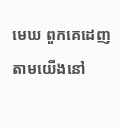មេឃ ពួកគេដេញតាមយើងនៅ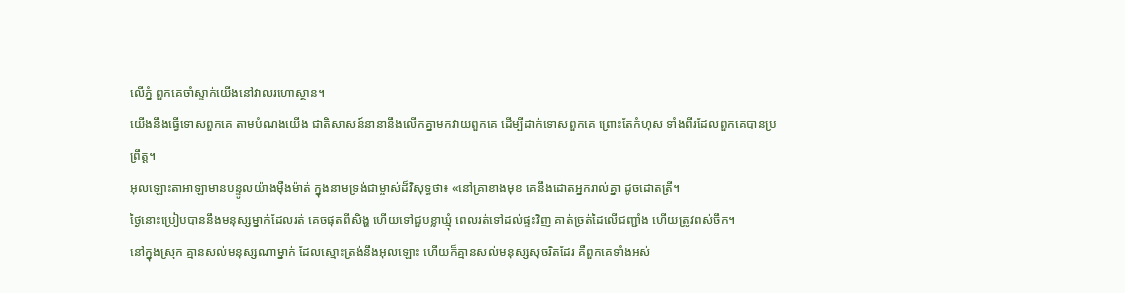លើភ្នំ ពួកគេចាំស្ទាក់យើងនៅវាលរហោស្ថាន។
យើងនឹងធ្វើទោសពួកគេ តាមបំណងយើង ជាតិសាសន៍នានានឹងលើកគ្នាមកវាយពួកគេ ដើម្បីដាក់ទោសពួកគេ ព្រោះតែកំហុស ទាំងពីរដែលពួកគេបានប្រព្រឹត្ត។
អុលឡោះតាអាឡាមានបន្ទូលយ៉ាងម៉ឺងម៉ាត់ ក្នុងនាមទ្រង់ជាម្ចាស់ដ៏វិសុទ្ធថា៖ «នៅគ្រាខាងមុខ គេនឹងដោតអ្នករាល់គ្នា ដូចដោតត្រី។
ថ្ងៃនោះប្រៀបបាននឹងមនុស្សម្នាក់ដែលរត់ គេចផុតពីសិង្ហ ហើយទៅជួបខ្លាឃ្មុំ ពេលរត់ទៅដល់ផ្ទះវិញ គាត់ច្រត់ដៃលើជញ្ជាំង ហើយត្រូវពស់ចឹក។
នៅក្នុងស្រុក គ្មានសល់មនុស្សណាម្នាក់ ដែលស្មោះត្រង់នឹងអុលឡោះ ហើយក៏គ្មានសល់មនុស្សសុចរិតដែរ គឺពួកគេទាំងអស់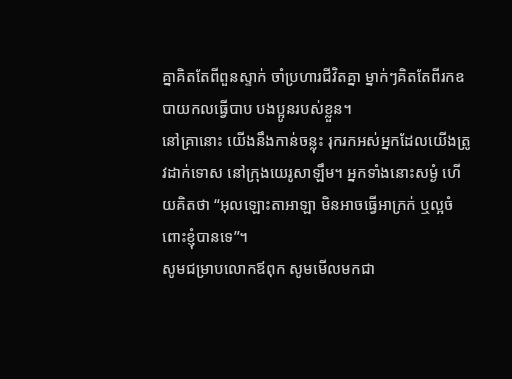គ្នាគិតតែពីពួនស្ទាក់ ចាំប្រហារជីវិតគ្នា ម្នាក់ៗគិតតែពីរកឧបាយកលធ្វើបាប បងប្អូនរបស់ខ្លួន។
នៅគ្រានោះ យើងនឹងកាន់ចន្លុះ រុករកអស់អ្នកដែលយើងត្រូវដាក់ទោស នៅក្រុងយេរូសាឡឹម។ អ្នកទាំងនោះសម្ងំ ហើយគិតថា “អុលឡោះតាអាឡា មិនអាចធ្វើអាក្រក់ ឬល្អចំពោះខ្ញុំបានទេ”។
សូមជម្រាបលោកឪពុក សូមមើលមកជា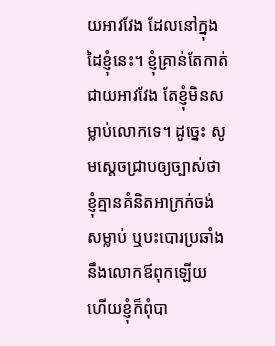យអាវវែង ដែលនៅក្នុងដៃខ្ញុំនេះ។ ខ្ញុំគ្រាន់តែកាត់ជាយអាវវែង តែខ្ញុំមិនសម្លាប់លោកទេ។ ដូច្នេះ សូមស្តេចជ្រាបឲ្យច្បាស់ថា ខ្ញុំគ្មានគំនិតអាក្រក់ចង់សម្លាប់ ឬបះបោរប្រឆាំងនឹងលោកឪពុកឡើយ ហើយខ្ញុំក៏ពុំបា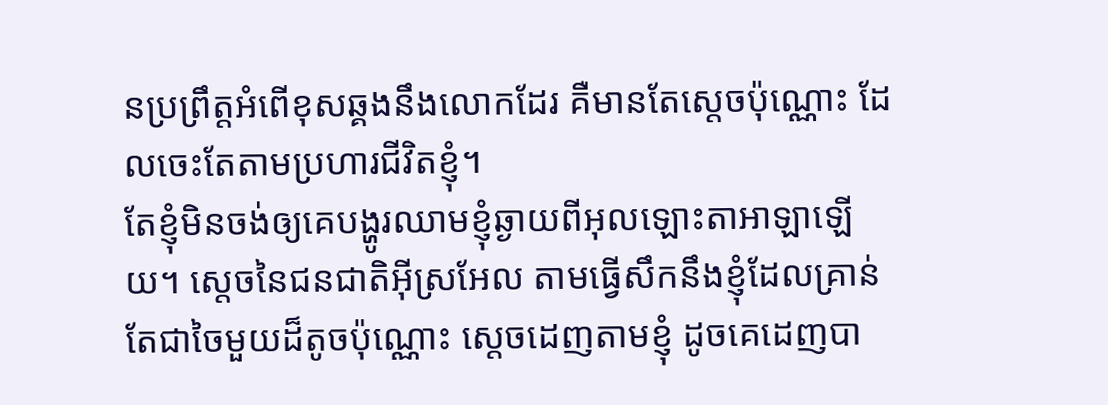នប្រព្រឹត្តអំពើខុសឆ្គងនឹងលោកដែរ គឺមានតែស្តេចប៉ុណ្ណោះ ដែលចេះតែតាមប្រហារជីវិតខ្ញុំ។
តែខ្ញុំមិនចង់ឲ្យគេបង្ហូរឈាមខ្ញុំឆ្ងាយពីអុលឡោះតាអាឡាឡើយ។ ស្តេចនៃជនជាតិអ៊ីស្រអែល តាមធ្វើសឹកនឹងខ្ញុំដែលគ្រាន់តែជាចៃមួយដ៏តូចប៉ុណ្ណោះ ស្តេចដេញតាមខ្ញុំ ដូចគេដេញបា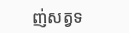ញ់សត្វទ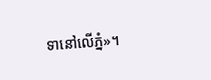ទានៅលើភ្នំ»។